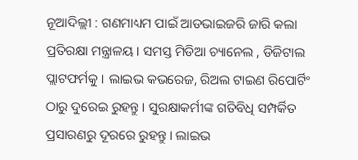ନୂଆଦିଲ୍ଲୀ : ଗଣମାଧ୍ୟମ ପାଇଁ ଆଡଭାଇଜରି ଜାରି କଲା ପ୍ରତିରକ୍ଷା ମନ୍ତ୍ରାଳୟ । ସମସ୍ତ ମିଡିଆ ଚ୍ୟାନେଲ , ଡିଜିଟାଲ ପ୍ଲାଟଫର୍ମକୁ । ଲାଇଭ କଭରେଜ, ରିଅଲ ଟାଇଣ ରିପୋର୍ଟିଂ ଠାରୁ ଦୁରେଇ ରୁହନ୍ତୁ । ସୁରକ୍ଷାକର୍ମୀଙ୍କ ଗତିବିଧି ସମ୍ପର୍କିତ ପ୍ରସାରଣରୁ ଦୂରରେ ରୁହନ୍ତୁ । ଲାଇଭ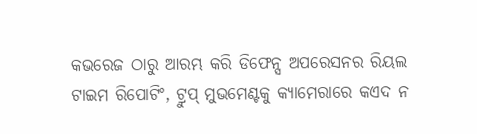କଭରେଜ ଠାରୁ ଆରମ୍ଭ କରି ଡିଫେନ୍ସ ଅପରେସନର ରିୟଲ ଟାଇମ ରିପୋଟିଂ, ଟ୍ରୁପ୍ ମୁଭମେଣ୍ଟକୁ କ୍ୟାମେରାରେ କଏଦ ନ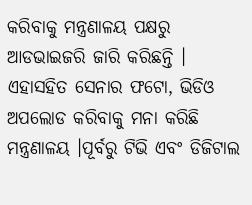କରିବାକୁ ମନ୍ତ୍ରଣାଳୟ ପକ୍ଷରୁ ଆଡଭାଇଜରି ଜାରି କରିଛନ୍ତି । ଏହାସହିତ ସେନାର ଫଟୋ, ଭିଡିଓ ଅପଲୋଡ କରିବାକୁ ମନା କରିଛି ମନ୍ତ୍ରଣାଳୟ ।ପୂର୍ବରୁ ଟିଭି ଏବଂ ଡିଜିଟାଲ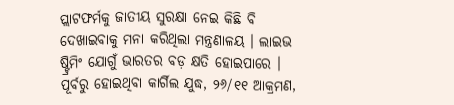ପ୍ଲାଟଫର୍ମକୁ ଜାତୀୟ ସୁରକ୍ଷା ନେଇ କିଛି ବି ଦେଖାଇବାକୁ ମନା କରିଥିଲା ମନ୍ତ୍ରଣାଳୟ । ଲାଇଭ ଷ୍ଟ୍ରିମିଂ ଯୋଗୁଁ ଭାରତର ବଡ଼ କ୍ଷତି ହୋଇପାରେ । ପୂର୍ବରୁ ହୋଇଥିବା କାର୍ଗିଲ ଯୁଦ୍ଧ, ୨୬/୧୧ ଆକ୍ରମଣ,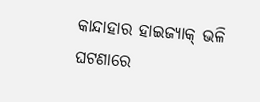କାନ୍ଦାହାର ହାଇଜ୍ୟାକ୍ ଭଳି ଘଟଣାରେ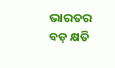ଭାରତର ବଡ଼ କ୍ଷତି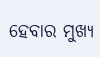ହେବାର ମୁଖ୍ୟ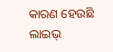କାରଣ ହେଉଛି ଲାଇଭ୍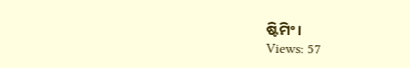ଷ୍ଟିମିଂ ।
Views: 57